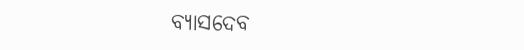ବ୍ୟାସଦେବ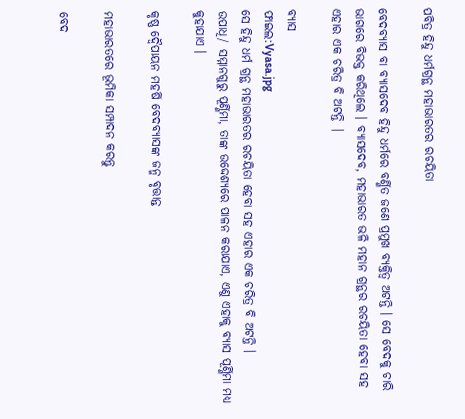ପବିତ୍ର ହିନ୍ଦୁ ଧର୍ମଗ୍ରନ୍ଥ ମହାଭାରତର ରଚୟିତା

ବେଦବ୍ୟାସ ବା ବ୍ୟାସଦେବ ହିନ୍ଦୁ ଧର୍ମରେ ବର୍ଣ୍ଣିତ ଜଣେ ପ୍ରମୁଖ ବ୍ୟକ୍ତିତ୍ୱ ଅଟନ୍ତି । ସେ ବେଦକୁ ଚାରି ଭାଗରେ ବିଭକ୍ତ କରିଥିଲେ । ବ୍ୟାସଦେବ, ମହାଭାରତ ଭଳି ମହାନ ଗ୍ରନ୍ଥର ରଚୟିତା ହେବା ସହ ଏହାର ଏକ ଚରିତ୍ର ବି ଅଟନ୍ତି |

ବ୍ୟାସ
ଫାଇଲ:Vyasa.jpg
ସେ ହିନ୍ଦୁ ଧର୍ମ ଗ୍ରନ୍ଥ ମହାଭାରତର ରଚୟିତା ହେବା ସହ ଏହାର ଏକ ଚରିତ୍ର ବି ଅଟନ୍ତି ।
ଉପାଧି/ ସମ୍ମାନଗୁରୁ ପୂର୍ଣ୍ଣିମା, ତାଙ୍କ ଉଦ୍ଦେଶ୍ୟରେ ପାଳନ କରାଯାଏ, ଏଣୁ ଏହାକୁ ବ୍ୟାସ ପୂର୍ଣ୍ଣିମା ମଧ୍ୟ କୁହାଯାଏ ।

କୃଷ୍ଣ ଦ୍ବୈପାୟନ ମହର୍ଷି ବେଦବ୍ୟାସଙ୍କ ଜନ୍ମ ବୃତ୍ତାନ୍ତ

ମହାଭାରତରେ ଭୂମିକା ସମ୍ପାଦନ କରନ୍ତୁ

ବେଦ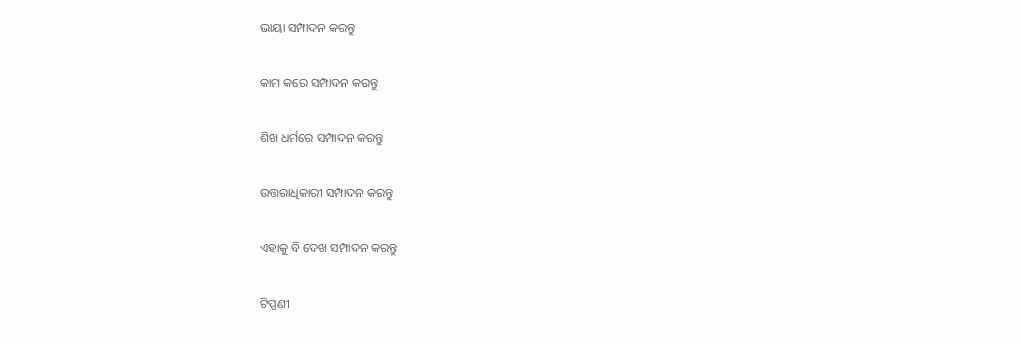ଭାୟା ସମ୍ପାଦନ କରନ୍ତୁ

କାମ କରେ ସମ୍ପାଦନ କରନ୍ତୁ

ଶିଖ ଧର୍ମରେ ସମ୍ପାଦନ କରନ୍ତୁ

ଉତ୍ତରାଧିକାରୀ ସମ୍ପାଦନ କରନ୍ତୁ

ଏହାକୁ ବି ଦେଖ ସମ୍ପାଦନ କରନ୍ତୁ

ଟିପ୍ପଣୀ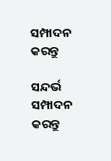ସମ୍ପାଦନ କରନ୍ତୁ

ସନ୍ଦର୍ଭ ସମ୍ପାଦନ କରନ୍ତୁ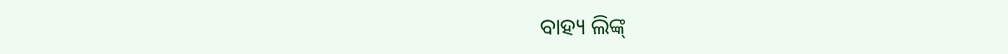ବାହ୍ୟ ଲିଙ୍କ୍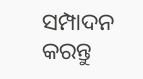ସମ୍ପାଦନ କରନ୍ତୁ